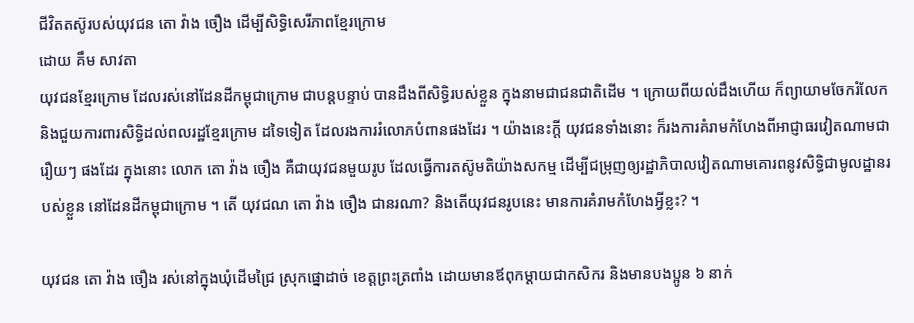ជីវិតតស៊ូរបស់យុវជន តោ វ៉ាង ចឿង ដើម្បីសិទ្ធិសេរីភាពខ្មែរក្រោម
ដោយ គឹម សាវតា
យុវជនខ្មែរក្រោម ដែលរស់នៅដែនដីកម្ពុជាក្រោម ជាបន្តបន្ទាប់ បានដឹងពីសិទ្ធិរបស់ខ្លួន ក្នុងនាមជាជនជាតិដើម ។ ក្រោយពីយល់ដឹងហើយ ក៏ព្យាយាមចែករំលែក និងជួយការពារសិទ្ធិដល់ពលរដ្ឋខ្មែរក្រោម ដទៃទៀត ដែលរងការរំលោភបំពានផងដែរ ។ យ៉ាងនេះក្តី យុវជនទាំងនោះ ក៏រងការគំរាមកំហែងពីអាជ្ញាធរវៀតណាមជារឿយៗ ផងដែរ ក្នុងនោះ លោក តោ វ៉ាង ចឿង គឺជាយុវជនមួយរូប ដែលធ្វើការតស៊ូមតិយ៉ាងសកម្ម ដើម្បីជម្រុញឲ្យរដ្ឋាភិបាលវៀតណាមគោរពនូវសិទ្ធិជាមូលដ្ឋានរបស់ខ្លួន នៅដែនដីកម្ពុជាក្រោម ។ តើ យុវជណ តោ វ៉ាង ចឿង ជានរណា? និងតើយុវជនរូបនេះ មានការគំរាមកំហែងអ្វីខ្លះ? ។

យុវជន តោ វ៉ាង ចឿង រស់នៅក្នុងឃុំដើមជ្រៃ ស្រុកផ្នោដាច់ ខេត្តព្រះត្រពាំង ដោយមានឪពុកម្ដាយជាកសិករ និងមានបងប្អូន ៦ នាក់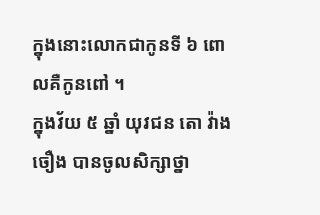ក្នុងនោះលោកជាកូនទី ៦ ពោលគឺកូនពៅ ។
ក្នុងវ័យ ៥ ឆ្នាំ យុវជន តោ វ៉ាង ចឿង បានចូលសិក្សាថ្នា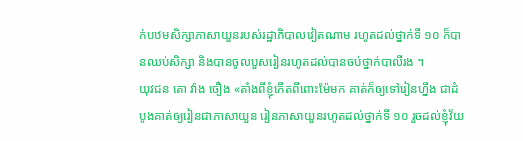ក់បឋមសិក្សាភាសាយួនរបស់រដ្ឋាភិបាលវៀតណាម រហូតដល់ថ្នាក់ទី ១០ ក៏បានឈប់សិក្សា និងបានចូលបួសរៀនរហូតដល់បានចប់ថ្នាក់បាលីរង ។
យុវជន តោ វ៉ាង ចឿង «តាំងពីខ្ញុំកើតពីពោះម៉ែមក គាត់ក៏ឲ្យទៅរៀនហ្នឹង ជាដំបូងគាត់ឲ្យរៀនជាភាសាយួន រៀនភាសាយួនរហូតដល់ថ្នាក់ទី ១០ រួចដល់ខ្ញុំវ័យ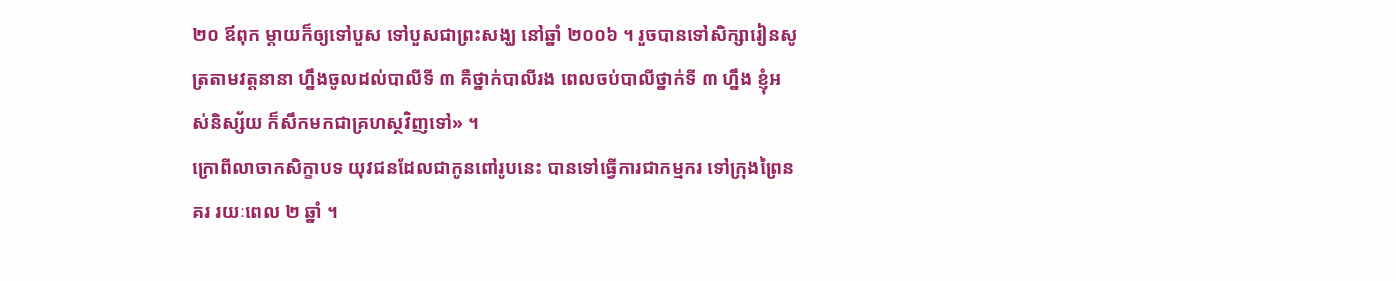២០ ឪពុក ម្ដាយក៏ឲ្យទៅបួស ទៅបួសជាព្រះសង្ឃ នៅឆ្នាំ ២០០៦ ។ រួចបានទៅសិក្សារៀនសូត្រតាមវត្តនានា ហ្នឹងចូលដល់បាលីទី ៣ គឺថ្នាក់បាលីរង ពេលចប់បាលីថ្នាក់ទី ៣ ហ្នឹង ខ្ញុំអស់និស្ស័យ ក៏សឹកមកជាគ្រហស្ថវិញទៅ» ។
ក្រោពីលាចាកសិក្ខាបទ យុវជនដែលជាកូនពៅរូបនេះ បានទៅធ្វើការជាកម្មករ ទៅក្រុងព្រៃនគរ រយៈពេល ២ ឆ្នាំ ។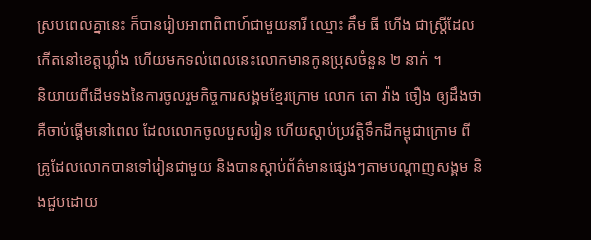ស្របពេលគ្នានេះ ក៏បានរៀបអាពាពិពាហ៍ជាមួយនារី ឈ្មោះ គឹម ធី ហើង ជាស្រ្តីដែលកើតនៅខេត្តឃ្លាំង ហើយមកទល់ពេលនេះលោកមានកូនប្រុសចំនួន ២ នាក់ ។
និយាយពីដើមទងនៃការចូលរួមកិច្ចការសង្គមខ្មែរក្រោម លោក តោ វ៉ាង ចឿង ឲ្យដឹងថា គឺចាប់ផ្ដើមនៅពេល ដែលលោកចូលបួសរៀន ហើយស្ដាប់ប្រវត្តិទឹកដីកម្ពុជាក្រោម ពីគ្រូដែលលោកបានទៅរៀនជាមួយ និងបានស្ដាប់ព័ត៌មានផ្សេងៗតាមបណ្ដាញសង្គម និងជួបដោយ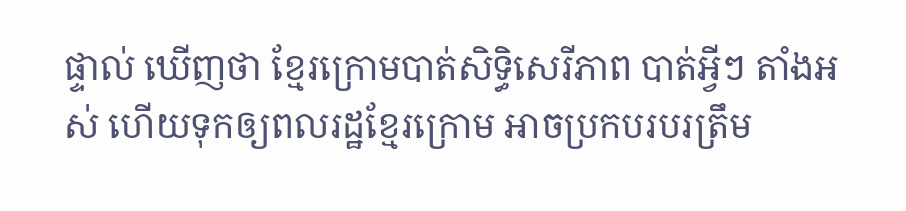ផ្ទាល់ ឃើញថា ខ្មែរក្រោមបាត់សិទ្ធិសេរីភាព បាត់អ្វីៗ តាំងអស់ ហើយទុកឲ្យពលរដ្ឋខ្មែរក្រោម អាចប្រកបរបរត្រឹម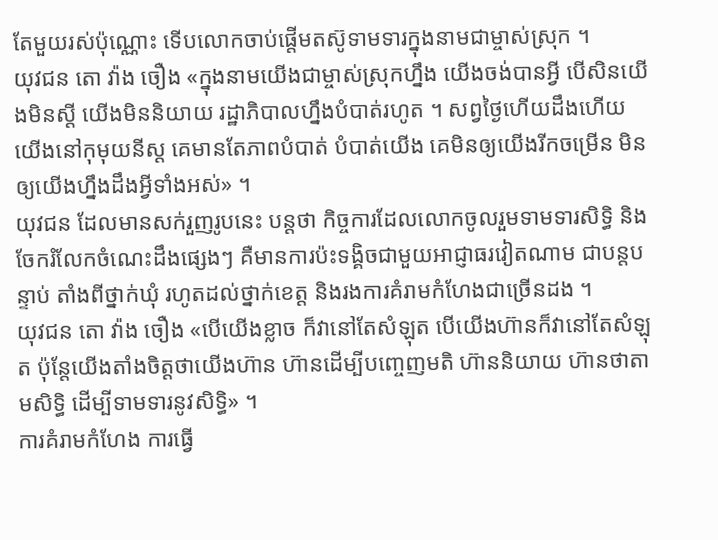តែមួយរស់ប៉ុណ្ណោះ ទើបលោកចាប់ផ្តើមតស៊ូទាមទារក្នុងនាមជាម្ចាស់ស្រុក ។
យុវជន តោ វ៉ាង ចឿង «ក្នុងនាមយើងជាម្ចាស់ស្រុកហ្នឹង យើងចង់បានអ្វី បើសិនយើងមិនស្តី យើងមិននិយាយ រដ្ឋាភិបាលហ្នឹងបំបាត់រហូត ។ សព្វថ្ងៃហើយដឹងហើយយើងនៅកុមុយនីស្ត គេមានតែភាពបំបាត់ បំបាត់យើង គេមិនឲ្យយើងរីកចម្រើន មិនឲ្យយើងហ្នឹងដឹងអ្វីទាំងអស់» ។
យុវជន ដែលមានសក់រួញរូបនេះ បន្តថា កិច្ចការដែលលោកចូលរួមទាមទារសិទ្ធិ និងចែករំលែកចំណេះដឹងផ្សេងៗ គឺមានការប៉ះទង្គិចជាមួយអាជ្ញាធរវៀតណាម ជាបន្តបន្ទាប់ តាំងពីថ្នាក់ឃុំ រហូតដល់ថ្នាក់ខេត្ត និងរងការគំរាមកំហែងជាច្រើនដង ។
យុវជន តោ វ៉ាង ចឿង «បើយើងខ្លាច ក៏វានៅតែសំឡុត បើយើងហ៊ានក៏វានៅតែសំឡុត ប៉ុន្តែយើងតាំងចិត្តថាយើងហ៊ាន ហ៊ានដើម្បីបញ្ចេញមតិ ហ៊ាននិយាយ ហ៊ានថាតាមសិទ្ធិ ដើម្បីទាមទារនូវសិទ្ធិ» ។
ការគំរាមកំហែង ការធ្វើ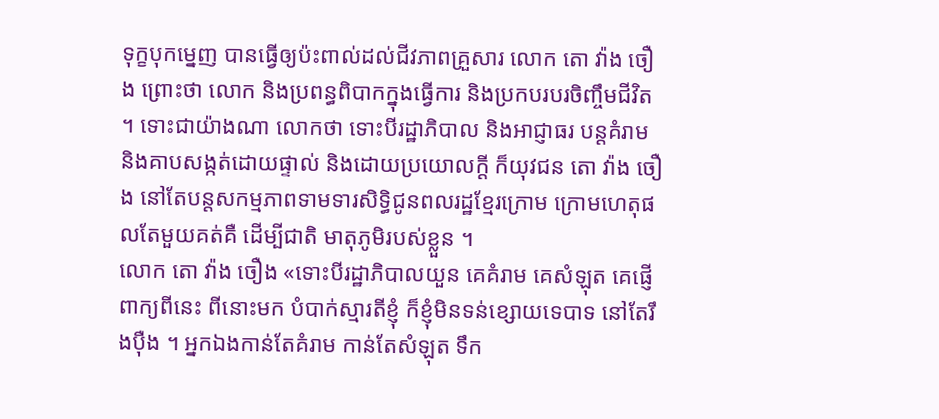ទុក្ខបុកម្នេញ បានធ្វើឲ្យប៉ះពាល់ដល់ជីវភាពគ្រួសារ លោក តោ វ៉ាង ចឿង ព្រោះថា លោក និងប្រពន្ធពិបាកក្នុងធ្វើការ និងប្រកបរបរចិញ្ចឹមជីវិត ។ ទោះជាយ៉ាងណា លោកថា ទោះបីរដ្ឋាភិបាល និងអាជ្ញាធរ បន្តគំរាម និងគាបសង្កត់ដោយផ្ទាល់ និងដោយប្រយោលក្តី ក៏យុវជន តោ វ៉ាង ចឿង នៅតែបន្តសកម្មភាពទាមទារសិទ្ធិជូនពលរដ្ឋខ្មែរក្រោម ក្រោមហេតុផលតែមួយគត់គឺ ដើម្បីជាតិ មាតុភូមិរបស់ខ្លួន ។
លោក តោ វ៉ាង ចឿង «ទោះបីរដ្ឋាភិបាលយួន គេគំរាម គេសំឡុត គេផ្ញើពាក្យពីនេះ ពីនោះមក បំបាក់ស្មារតីខ្ញុំ ក៏ខ្ញុំមិនទន់ខ្សោយទេបាទ នៅតែរឹងប៉ឺង ។ អ្នកឯងកាន់តែគំរាម កាន់តែសំឡុត ទឹក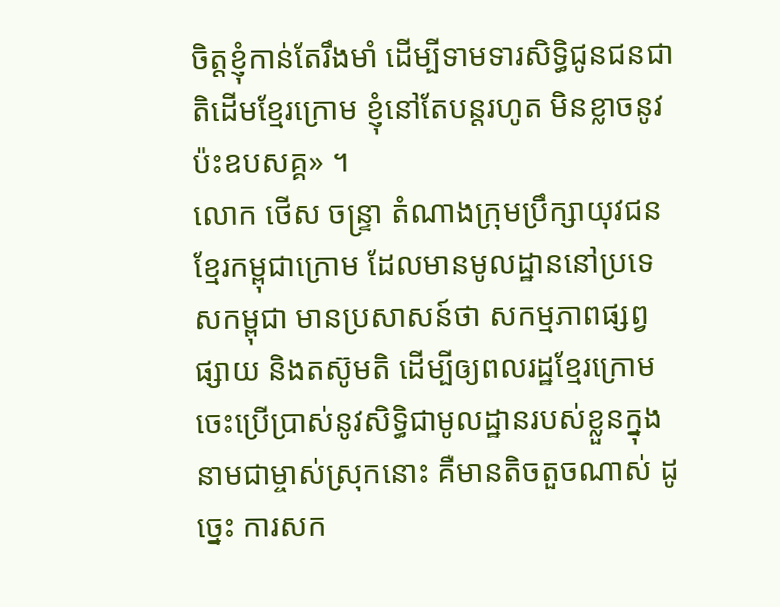ចិត្តខ្ញុំកាន់តែរឹងមាំ ដើម្បីទាមទារសិទ្ធិជូនជនជាតិដើមខ្មែរក្រោម ខ្ញុំនៅតែបន្តរហូត មិនខ្លាចនូវប៉ះឧបសគ្គ» ។
លោក ថើស ចន្រ្ទា តំណាងក្រុមប្រឹក្សាយុវជនខ្មែរកម្ពុជាក្រោម ដែលមានមូលដ្ឋាននៅប្រទេសកម្ពុជា មានប្រសាសន៍ថា សកម្មភាពផ្សព្វផ្សាយ និងតស៊ូមតិ ដើម្បីឲ្យពលរដ្ឋខ្មែរក្រោម ចេះប្រើប្រាស់នូវសិទ្ធិជាមូលដ្ឋានរបស់ខ្លួនក្នុងនាមជាម្ចាស់ស្រុកនោះ គឺមានតិចតួចណាស់ ដូច្នេះ ការសក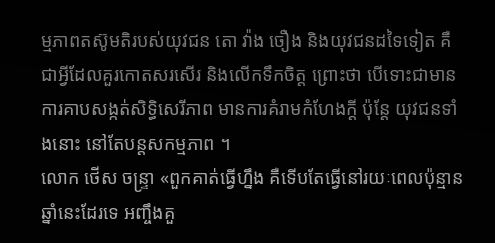ម្មភាពតស៊ូមតិរបស់យុវជន តោ វ៉ាង ចឿង និងយុវជនដទៃទៀត គឺជាអ្វីដែលគួរកោតសរសើរ និងលើកទឹកចិត្ត ព្រោះថា បើទោះជាមានការគាបសង្កត់សិទ្ធិសេរីភាព មានការគំរាមកំហែងក្តី ប៉ុន្តែ យុវជនទាំងនោះ នៅតែបន្តសកម្មភាព ។
លោក ថើស ចន្រ្ទា «ពួកគាត់ធ្វើហ្នឹង គឺទើបតែធ្វើនៅរយៈពេលប៉ុន្មានឆ្នាំនេះដែរទេ អញ្ចឹងគួ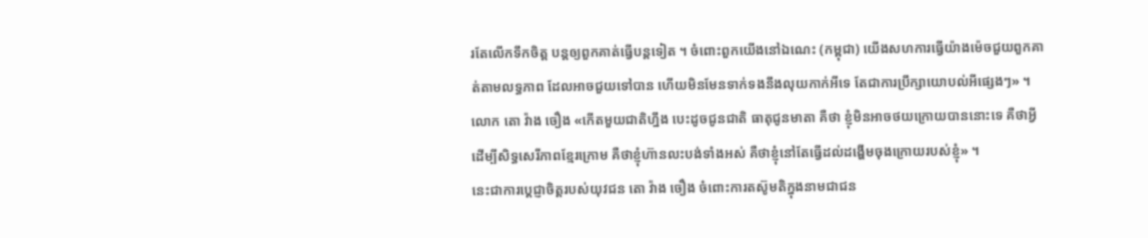រតែលើកទឹកចិត្ត បន្តឲ្យពួកគាត់ធ្វើបន្តទៀត ។ ចំពោះពួកយើងនៅឯណេះ (កម្ពុជា) យើងសហការធ្វើយ៉ាងម៉េចជួយពួកគាត់តាមលទ្ធភាព ដែលអាចជួយទៅបាន ហើយមិនមែនទាក់ទងនឹងលុយកាក់អីទេ តែជាការប្រឹក្សាយោបល់អីផ្សេងៗ» ។
លោក តោ វ៉ាង ចឿង «កើតមួយជាតិហ្នឹង បេះដូចជូនជាតិ ធាតុជូនមាតា គឺថា ខ្ញុំមិនអាចថយក្រោយបាននោះទេ គឺថាអ្វីដើម្បីសិទ្ធសេរីភាពខ្មែរក្រោម គឺថាខ្ញុំហ៊ានលះបង់ទាំងអស់ គឺថាខ្ញុំនៅតែធ្វើដល់ដង្ហើមចុងក្រោយរបស់ខ្ញុំ» ។
នេះជាការប្តេជ្ញាចិត្តរបស់យុវជន តោ វ៉ាង ចឿង ចំពោះការតស៊ូមតិក្នុងនាមជាជន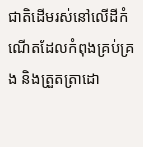ជាតិដើមរស់នៅលើដីកំណើតដែលកំពុងគ្រប់គ្រង និងត្រួតតា្រដោ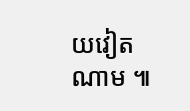យវៀតណាម ៕